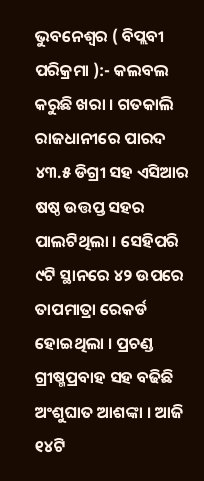ଭୁବନେଶ୍ୱର ( ବିପ୍ଲବୀ ପରିକ୍ରମା ):- କଲବଲ କରୁଛି ଖରା । ଗତକାଲି ରାଜଧାନୀରେ ପାରଦ ୪୩.୫ ଡିଗ୍ରୀ ସହ ଏସିଆର ଷଷ୍ଠ ଉତ୍ତପ୍ତ ସହର ପାଲଟିଥିଲା । ସେହିପରି ୯ଟି ସ୍ଥାନରେ ୪୨ ଉପରେ ତାପମାତ୍ରା ରେକର୍ଡ ହୋଇଥିଲା । ପ୍ରଚଣ୍ଡ ଗ୍ରୀଷ୍ମପ୍ରବାହ ସହ ବଢିଛି ଅଂଶୁଘାତ ଆଶଙ୍କା । ଆଜି ୧୪ଟି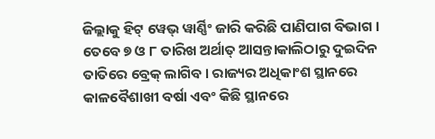ଜିଲ୍ଲାକୁ ହିଟ୍ ୱେଭ୍ ୱାର୍ଣ୍ଣିଂ ଜାରି କରିଛି ପାଣିପାଗ ବିଭାଗ ।
ତେବେ ୭ ଓ ୮ ତାରିଖ ଅର୍ଥାତ୍ ଆସନ୍ତାକାଲିଠାରୁ ଦୁଇଦିନ ତାତିରେ ବ୍ରେକ୍ ଲାଗିବ । ରାଜ୍ୟର ଅଧିକାଂଶ ସ୍ଥାନରେ କାଳବୈଶାଖୀ ବର୍ଷା ଏବଂ କିଛି ସ୍ଥାନରେ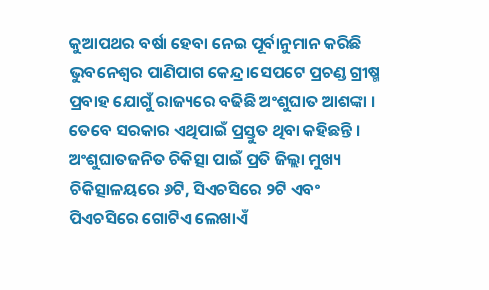କୁଆପଥର ବର୍ଷା ହେବା ନେଇ ପୂର୍ବାନୁମାନ କରିଛି ଭୁବନେଶ୍ୱର ପାଣିପାଗ କେନ୍ଦ୍ର।ସେପଟେ ପ୍ରଚଣ୍ଡ ଗ୍ରୀଷ୍ମ ପ୍ରବାହ ଯୋଗୁଁ ରାଜ୍ୟରେ ବଢିଛି ଅଂଶୁଘାତ ଆଶଙ୍କା । ତେବେ ସରକାର ଏଥିପାଇଁ ପ୍ରସ୍ତୁତ ଥିବା କହିଛନ୍ତି । ଅଂଶୁଘାତଜନିତ ଚିକିତ୍ସା ପାଇଁ ପ୍ରତି ଜିଲ୍ଲା ମୁଖ୍ୟ ଚିକିତ୍ସାଳୟରେ ୬ଟି, ସିଏଚସିରେ ୨ଟି ଏବଂ ପିଏଚସିରେ ଗୋଟିଏ ଲେଖାଏଁ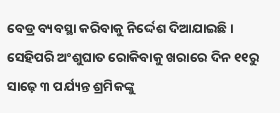ବେଡ୍ର ବ୍ୟବସ୍ଥା କରିବାକୁ ନିର୍ଦ୍ଦେଶ ଦିଆଯାଇଛି ।
ସେହିପରି ଅଂଶୁଘାତ ରୋକିବାକୁ ଖରାରେ ଦିନ ୧୧ରୁ ସାଢ଼େ ୩ ପର୍ଯ୍ୟନ୍ତ ଶ୍ରମିକଙ୍କୁ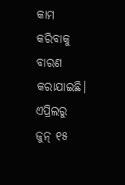କାମ କରିବାକୁ ବାରଣ କରାଯାଇଛି। ଏପ୍ରିଲରୁ ଜୁନ୍ ୧୫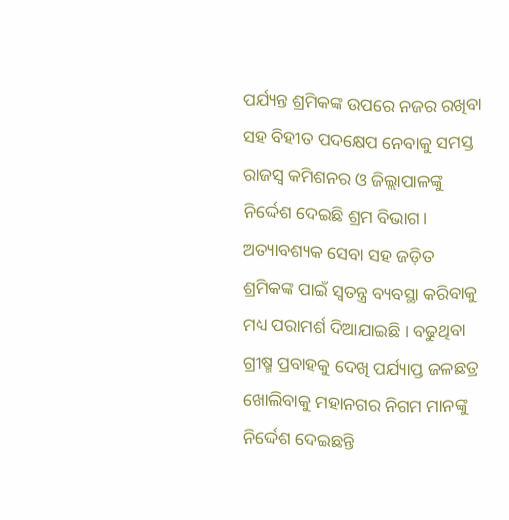ପର୍ଯ୍ୟନ୍ତ ଶ୍ରମିକଙ୍କ ଉପରେ ନଜର ରଖିବା ସହ ବିହୀତ ପଦକ୍ଷେପ ନେବାକୁ ସମସ୍ତ ରାଜସ୍ୱ କମିଶନର ଓ ଜିଲ୍ଲାପାଳଙ୍କୁ ନିର୍ଦ୍ଦେଶ ଦେଇଛି ଶ୍ରମ ବିଭାଗ। ଅତ୍ୟାବଶ୍ୟକ ସେବା ସହ ଜଡ଼ିତ ଶ୍ରମିକଙ୍କ ପାଇଁ ସ୍ୱତନ୍ତ୍ର ବ୍ୟବସ୍ଥା କରିବାକୁ ମଧ୍ୟ ପରାମର୍ଶ ଦିଆଯାଇଛି । ବଢୁଥିବା ଗ୍ରୀଷ୍ମ ପ୍ରବାହକୁ ଦେଖି ପର୍ଯ୍ୟାପ୍ତ ଜଳଛତ୍ର ଖୋଲିବାକୁ ମହାନଗର ନିଗମ ମାନଙ୍କୁ ନିର୍ଦ୍ଦେଶ ଦେଇଛନ୍ତି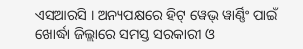ଏସଆରସି । ଅନ୍ୟପକ୍ଷରେ ହିଟ୍ ୱେଭ୍ ୱାର୍ଣ୍ଣିଂ ପାଇଁ ଖୋର୍ଦ୍ଧା ଜିଲ୍ଲାରେ ସମସ୍ତ ସରକାରୀ ଓ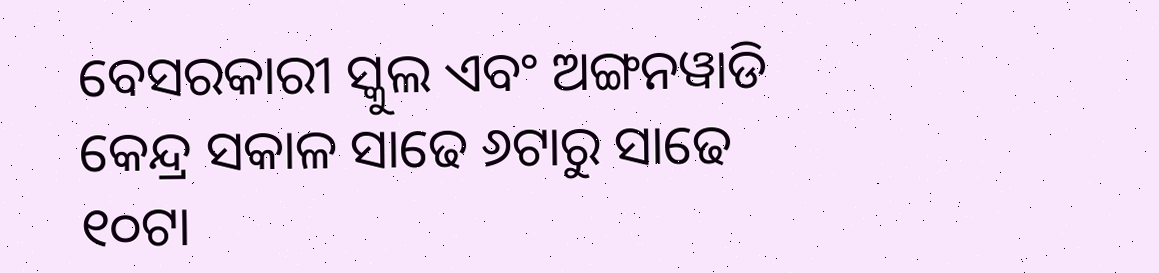ବେସରକାରୀ ସ୍କୁଲ ଏବଂ ଅଙ୍ଗନୱାଡି କେନ୍ଦ୍ର ସକାଳ ସାଢେ ୬ଟାରୁ ସାଢେ ୧୦ଟା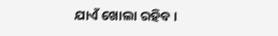ଯାଏଁ ଖୋଲା ରହିବ ।